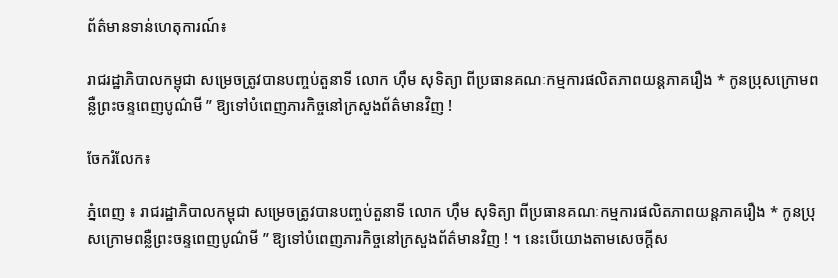ព័ត៌មានទាន់ហេតុការណ៍៖

រាជរដ្ឋាភិបាលកម្ពុជា សម្រេចត្រូវបានបញ្ចប់តួនាទី លោក ហ៊ឹម សុទិត្យា ពីប្រធានគណៈកម្មការផលិតភាពយន្តភាគរឿង * កូនប្រុសក្រោមពន្លឺព្រះចន្ទពេញបូណ៌មី ” ឱ្យទៅបំពេញភារកិច្ចនៅក្រសួងព័ត៌មានវិញ !

ចែករំលែក៖

ភ្នំពេញ ៖ រាជរដ្ឋាភិបាលកម្ពុជា សម្រេចត្រូវបានបញ្ចប់តួនាទី លោក ហ៊ឹម សុទិត្យា ពីប្រធានគណៈកម្មការផលិតភាពយន្តភាគរឿង * កូនប្រុសក្រោមពន្លឺព្រះចន្ទពេញបូណ៌មី ” ឱ្យទៅបំពេញភារកិច្ចនៅក្រសួងព័ត៌មានវិញ ! ។ នេះបើយោងតាមសេចក្តីស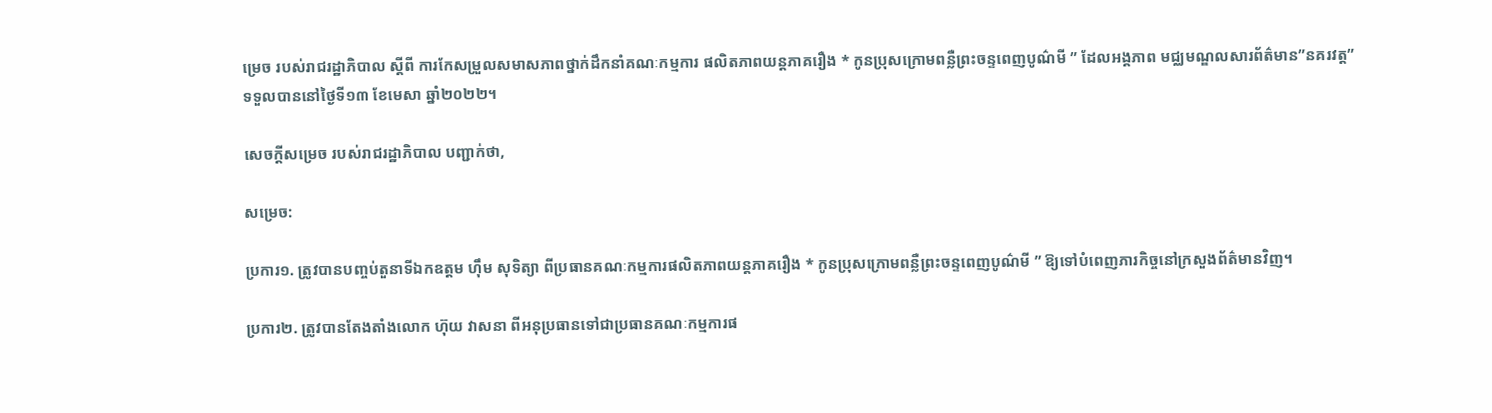ម្រេច របស់រាជរដ្ឋាភិបាល ស្តីពី ការកែសម្រួលសមាសភាពថ្នាក់ដឹកនាំគណៈកម្មការ ផលិតភាពយន្តភាគរឿង * កូនប្រុសក្រោមពន្លឺព្រះចន្ទពេញបូណ៌មី ” ដែលអង្គភាព មជ្ឈមណ្ឌលសារព័ត៌មាន”នគរវត្ត” ទទួលបាននៅថ្ងៃទី១៣ ខែមេសា ឆ្នាំ២០២២។

សេចក្តីសម្រេច របស់រាជរដ្ឋាភិបាល បញ្ជាក់ថា,

សម្រេច:

ប្រការ១. ត្រូវបានបញ្ចប់តួនាទីឯកឧត្តម ហ៊ឹម សុទិត្យា ពីប្រធានគណៈកម្មការផលិតភាពយន្តភាគរឿង * កូនប្រុសក្រោមពន្លឺព្រះចន្ទពេញបូណ៌មី ” ឱ្យទៅបំពេញភារកិច្ចនៅក្រសួងព័ត៌មានវិញ។

ប្រការ២. ត្រូវបានតែងតាំងលោក ហ៊ុយ វាសនា ពីអនុប្រធានទៅជាប្រធានគណៈកម្មការផ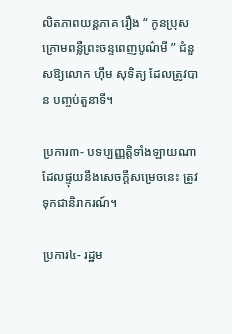លិតភាពយន្តភាគ រឿង “ កូនប្រុសក្រោមពន្លឺព្រះចន្ទពេញបូណ៌មី ” ជំនួសឱ្យលោក ហ៊ឹម សុទិត្យ ដែលត្រូវបាន បញ្ចប់តួនាទី។

ប្រការ៣- បទប្បញ្ញត្តិទាំងឡាយណាដែលផ្ទុយនឹងសេចក្ដីសម្រេចនេះ ត្រូវទុកជានិរាករណ៍។

ប្រការ៤- រដ្ឋម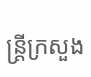ន្ត្រីក្រសួង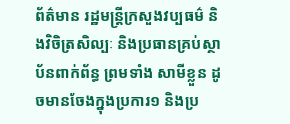ព័ត៌មាន រដ្ឋមន្ត្រីក្រសួងវប្បធម៌ និងវិចិត្រសិល្បៈ និងប្រធានគ្រប់ស្ថាប័នពាក់ព័ន្ធ ព្រមទាំង សាមីខ្លួន ដូចមានចែងក្នុងប្រការ១ និងប្រ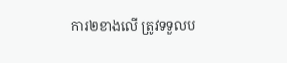ការ២ខាងលើ ត្រូវទទួលប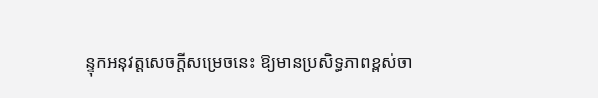ន្ទុកអនុវត្តសេចក្តីសម្រេចនេះ ឱ្យមានប្រសិទ្ធភាពខ្ពស់ចា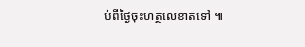ប់ពីថ្ងៃចុះហត្ថលេខាតទៅ ៕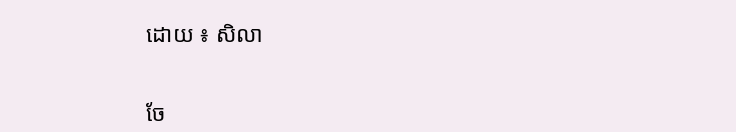ដោយ ៖ សិលា


ចែ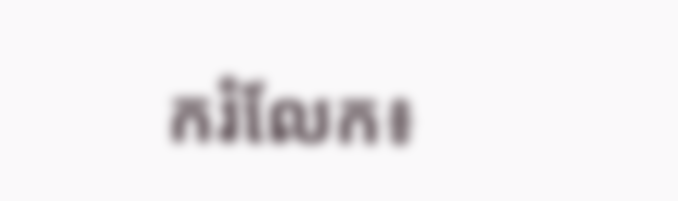ករំលែក៖